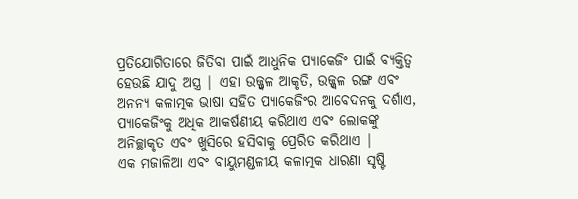ପ୍ରତିଯୋଗିତାରେ ଜିତିବା ପାଇଁ ଆଧୁନିକ ପ୍ୟାକେଜିଂ ପାଇଁ ବ୍ୟକ୍ତିତ୍ୱ ହେଉଛି ଯାଦୁ ଅସ୍ତ୍ର | ଏହା ଉଜ୍ଜ୍ୱଳ ଆକୃତି, ଉଜ୍ଜ୍ୱଳ ରଙ୍ଗ ଏବଂ ଅନନ୍ୟ କଳାତ୍ମକ ଭାଷା ସହିତ ପ୍ୟାକେଜିଂର ଆବେଦନକୁ ଦର୍ଶାଏ, ପ୍ୟାକେଜିଂକୁ ଅଧିକ ଆକର୍ଷଣୀୟ କରିଥାଏ ଏବଂ ଲୋକଙ୍କୁ ଅନିଚ୍ଛାକୃତ ଏବଂ ଖୁସିରେ ହସିବାକୁ ପ୍ରେରିତ କରିଥାଏ |
ଏକ ମଜାଳିଆ ଏବଂ ବାୟୁମଣ୍ଡଳୀୟ କଳାତ୍ମକ ଧାରଣା ସୃଷ୍ଟି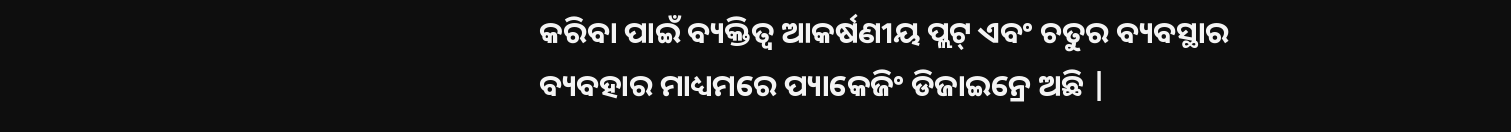କରିବା ପାଇଁ ବ୍ୟକ୍ତିତ୍ୱ ଆକର୍ଷଣୀୟ ପ୍ଲଟ୍ ଏବଂ ଚତୁର ବ୍ୟବସ୍ଥାର ବ୍ୟବହାର ମାଧ୍ୟମରେ ପ୍ୟାକେଜିଂ ଡିଜାଇନ୍ରେ ଅଛି |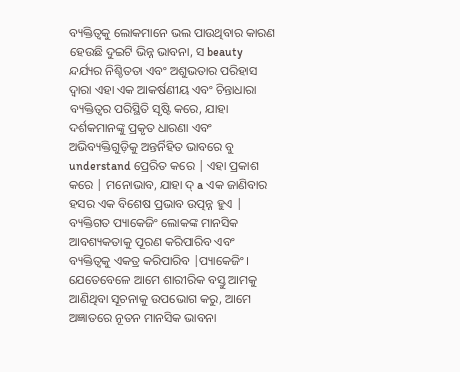ବ୍ୟକ୍ତିତ୍ୱକୁ ଲୋକମାନେ ଭଲ ପାଉଥିବାର କାରଣ ହେଉଛି ଦୁଇଟି ଭିନ୍ନ ଭାବନା, ସ beauty ନ୍ଦର୍ଯ୍ୟର ନିଶ୍ଚିତତା ଏବଂ ଅଶୁଭତାର ପରିହାସ ଦ୍ୱାରା ଏହା ଏକ ଆକର୍ଷଣୀୟ ଏବଂ ଚିନ୍ତାଧାରା ବ୍ୟକ୍ତିତ୍ୱର ପରିସ୍ଥିତି ସୃଷ୍ଟି କରେ, ଯାହା ଦର୍ଶକମାନଙ୍କୁ ପ୍ରକୃତ ଧାରଣା ଏବଂ ଅଭିବ୍ୟକ୍ତିଗୁଡ଼ିକୁ ଅନ୍ତର୍ନିହିତ ଭାବରେ ବୁ understand ପ୍ରେରିତ କରେ | ଏହା ପ୍ରକାଶ କରେ | ମନୋଭାବ, ଯାହା ଦ୍ a ଏକ ଜାଣିବାର ହସର ଏକ ବିଶେଷ ପ୍ରଭାବ ଉତ୍ପନ୍ନ ହୁଏ |
ବ୍ୟକ୍ତିଗତ ପ୍ୟାକେଜିଂ ଲୋକଙ୍କ ମାନସିକ ଆବଶ୍ୟକତାକୁ ପୂରଣ କରିପାରିବ ଏବଂ ବ୍ୟକ୍ତିତ୍ୱକୁ ଏକତ୍ର କରିପାରିବ |ପ୍ୟାକେଜିଂ। ଯେତେବେଳେ ଆମେ ଶାରୀରିକ ବସ୍ତୁ ଆମକୁ ଆଣିଥିବା ସୂଚନାକୁ ଉପଭୋଗ କରୁ, ଆମେ ଅଜ୍ଞାତରେ ନୂତନ ମାନସିକ ଭାବନା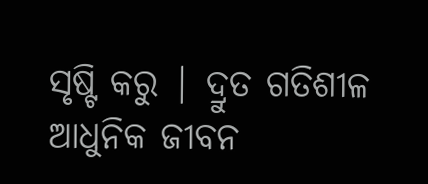ସୃଷ୍ଟି କରୁ | ଦ୍ରୁତ ଗତିଶୀଳ ଆଧୁନିକ ଜୀବନ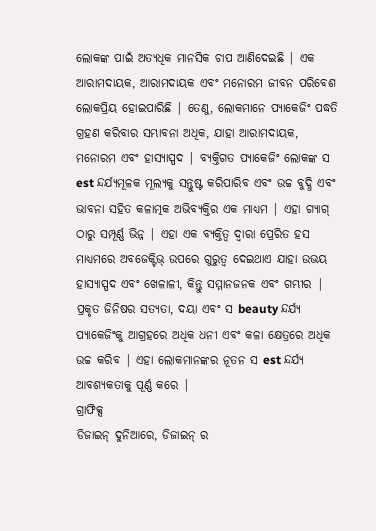ଲୋକଙ୍କ ପାଇଁ ଅତ୍ୟଧିକ ମାନସିକ ଚାପ ଆଣିଦେଇଛି | ଏକ ଆରାମଦାୟକ, ଆରାମଦାୟକ ଏବଂ ମନୋରମ ଜୀବନ ପରିବେଶ ଲୋକପ୍ରିୟ ହୋଇପାରିଛି | ତେଣୁ, ଲୋକମାନେ ପ୍ୟାକେଜିଂ ପଦ୍ଧତି ଗ୍ରହଣ କରିବାର ସମ୍ଭାବନା ଅଧିକ, ଯାହା ଆରାମଦାୟକ, ମନୋରମ ଏବଂ ହାସ୍ୟାସ୍ପଦ | ବ୍ୟକ୍ତିଗତ ପ୍ୟାକେଜିଂ ଲୋକଙ୍କ ସ est ନ୍ଦର୍ଯ୍ୟମୂଳକ ମୂଲ୍ୟକୁ ସନ୍ତୁଷ୍ଟ କରିପାରିବ ଏବଂ ଉଚ୍ଚ ବୁଦ୍ଧି ଏବଂ ଭାବନା ସହିତ କଳାତ୍ମକ ଅଭିବ୍ୟକ୍ତିର ଏକ ମାଧ୍ୟମ | ଏହା ଗ୍ୟାଗ୍ ଠାରୁ ସମ୍ପୂର୍ଣ୍ଣ ଭିନ୍ନ | ଏହା ଏକ ବ୍ୟକ୍ତିତ୍ୱ ଦ୍ୱାରା ପ୍ରେରିତ ହସ ମାଧ୍ୟମରେ ଅବଜେକ୍ଟିଭ୍ ଉପରେ ଗୁରୁତ୍ୱ ଦେଇଥାଏ ଯାହା ଉଭୟ ହାସ୍ୟାସ୍ପଦ ଏବଂ ଖେଳାଳୀ, କିନ୍ତୁ ସମ୍ମାନଜନକ ଏବଂ ଗମ୍ଭୀର | ପ୍ରକୃତ ଜିନିଷର ସତ୍ୟତା, ଦୟା ଏବଂ ସ beauty ନ୍ଦର୍ଯ୍ୟ ପ୍ୟାକେଜିଂକୁ ଆଗ୍ରହରେ ଅଧିକ ଧନୀ ଏବଂ କଳା କ୍ଷେତ୍ରରେ ଅଧିକ ଉଚ୍ଚ କରିବ | ଏହା ଲୋକମାନଙ୍କର ନୂତନ ସ est ନ୍ଦର୍ଯ୍ୟ ଆବଶ୍ୟକତାକୁ ପୂର୍ଣ୍ଣ କରେ |
ଗ୍ରାଫିକ୍ସ
ଡିଜାଇନ୍ ଦୁନିଆରେ, ଡିଜାଇନ୍ ର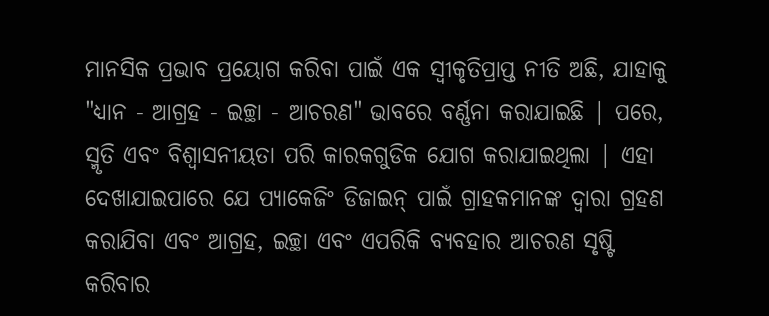ମାନସିକ ପ୍ରଭାବ ପ୍ରୟୋଗ କରିବା ପାଇଁ ଏକ ସ୍ୱୀକୃତିପ୍ରାପ୍ତ ନୀତି ଅଛି, ଯାହାକୁ "ଧ୍ୟାନ - ଆଗ୍ରହ - ଇଚ୍ଛା - ଆଚରଣ" ଭାବରେ ବର୍ଣ୍ଣନା କରାଯାଇଛି | ପରେ, ସ୍ମୃତି ଏବଂ ବିଶ୍ୱାସନୀୟତା ପରି କାରକଗୁଡିକ ଯୋଗ କରାଯାଇଥିଲା | ଏହା ଦେଖାଯାଇପାରେ ଯେ ପ୍ୟାକେଜିଂ ଡିଜାଇନ୍ ପାଇଁ ଗ୍ରାହକମାନଙ୍କ ଦ୍ୱାରା ଗ୍ରହଣ କରାଯିବା ଏବଂ ଆଗ୍ରହ, ଇଚ୍ଛା ଏବଂ ଏପରିକି ବ୍ୟବହାର ଆଚରଣ ସୃଷ୍ଟି କରିବାର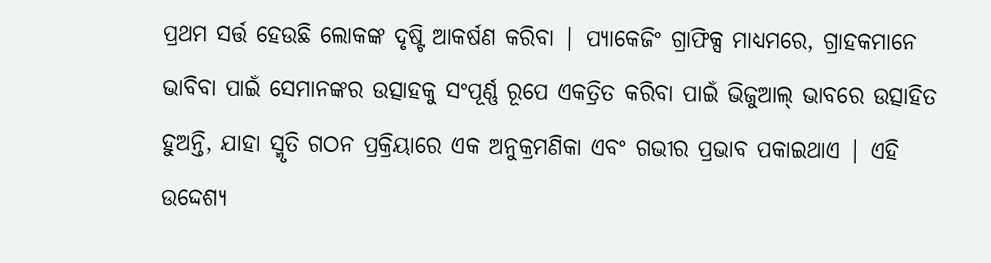ପ୍ରଥମ ସର୍ତ୍ତ ହେଉଛି ଲୋକଙ୍କ ଦୃଷ୍ଟି ଆକର୍ଷଣ କରିବା | ପ୍ୟାକେଜିଂ ଗ୍ରାଫିକ୍ସ ମାଧ୍ୟମରେ, ଗ୍ରାହକମାନେ ଭାବିବା ପାଇଁ ସେମାନଙ୍କର ଉତ୍ସାହକୁ ସଂପୂର୍ଣ୍ଣ ରୂପେ ଏକତ୍ରିତ କରିବା ପାଇଁ ଭିଜୁଆଲ୍ ଭାବରେ ଉତ୍ସାହିତ ହୁଅନ୍ତି, ଯାହା ସ୍ମୃତି ଗଠନ ପ୍ରକ୍ରିୟାରେ ଏକ ଅନୁକ୍ରମଣିକା ଏବଂ ଗଭୀର ପ୍ରଭାବ ପକାଇଥାଏ | ଏହି ଉଦ୍ଦେଶ୍ୟ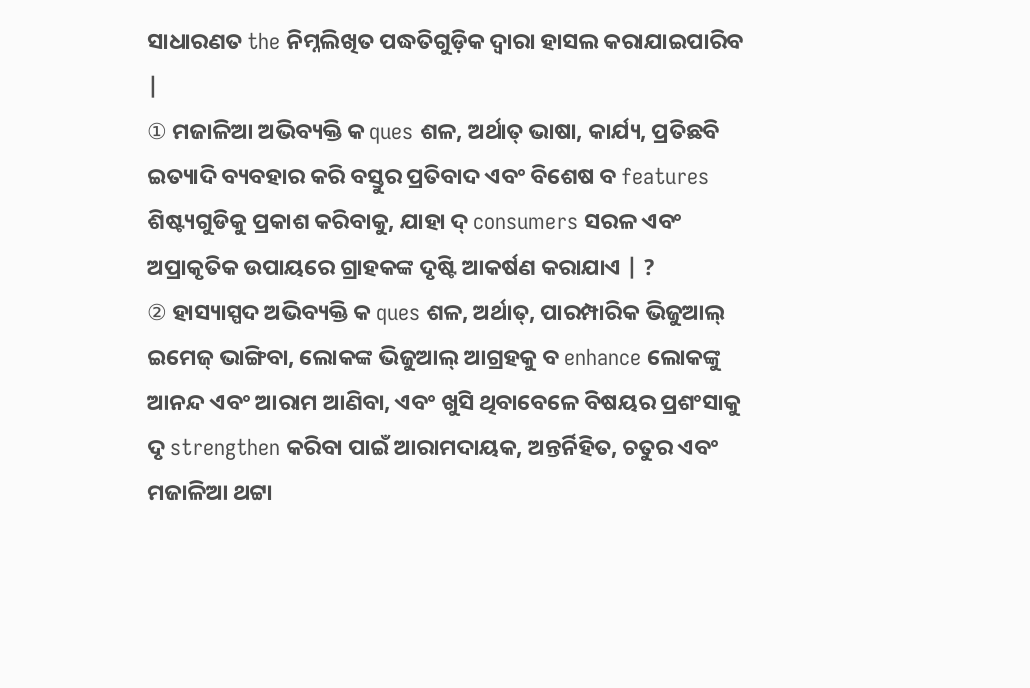ସାଧାରଣତ the ନିମ୍ନଲିଖିତ ପଦ୍ଧତିଗୁଡ଼ିକ ଦ୍ୱାରା ହାସଲ କରାଯାଇପାରିବ |
① ମଜାଳିଆ ଅଭିବ୍ୟକ୍ତି କ ques ଶଳ, ଅର୍ଥାତ୍ ଭାଷା, କାର୍ଯ୍ୟ, ପ୍ରତିଛବି ଇତ୍ୟାଦି ବ୍ୟବହାର କରି ବସ୍ତୁର ପ୍ରତିବାଦ ଏବଂ ବିଶେଷ ବ features ଶିଷ୍ଟ୍ୟଗୁଡିକୁ ପ୍ରକାଶ କରିବାକୁ, ଯାହା ଦ୍ consumers ସରଳ ଏବଂ ଅପ୍ରାକୃତିକ ଉପାୟରେ ଗ୍ରାହକଙ୍କ ଦୃଷ୍ଟି ଆକର୍ଷଣ କରାଯାଏ | ?
② ହାସ୍ୟାସ୍ପଦ ଅଭିବ୍ୟକ୍ତି କ ques ଶଳ, ଅର୍ଥାତ୍, ପାରମ୍ପାରିକ ଭିଜୁଆଲ୍ ଇମେଜ୍ ଭାଙ୍ଗିବା, ଲୋକଙ୍କ ଭିଜୁଆଲ୍ ଆଗ୍ରହକୁ ବ enhance ଲୋକଙ୍କୁ ଆନନ୍ଦ ଏବଂ ଆରାମ ଆଣିବା, ଏବଂ ଖୁସି ଥିବାବେଳେ ବିଷୟର ପ୍ରଶଂସାକୁ ଦୃ strengthen କରିବା ପାଇଁ ଆରାମଦାୟକ, ଅନ୍ତର୍ନିହିତ, ଚତୁର ଏବଂ ମଜାଳିଆ ଥଟ୍ଟା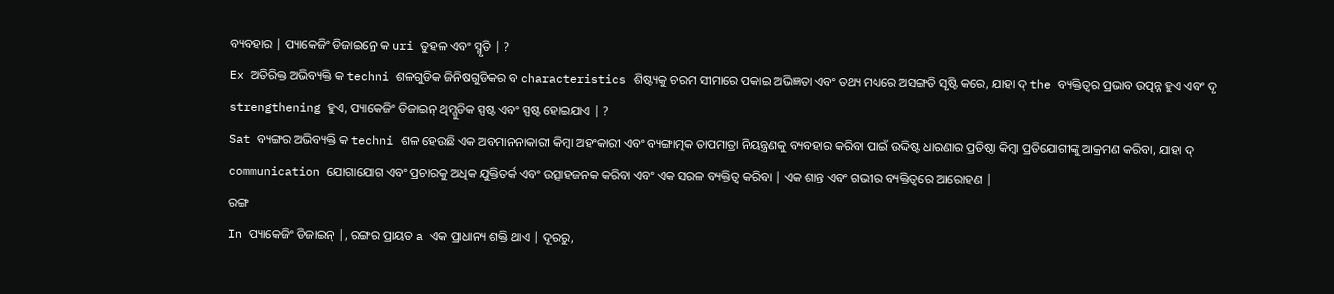ବ୍ୟବହାର | ପ୍ୟାକେଜିଂ ଡିଜାଇନ୍ରେ କ uri ତୁହଳ ଏବଂ ସ୍ମୃତି | ?
Ex ଅତିରିକ୍ତ ଅଭିବ୍ୟକ୍ତି କ techni ଶଳଗୁଡିକ ଜିନିଷଗୁଡିକର ବ characteristics ଶିଷ୍ଟ୍ୟକୁ ଚରମ ସୀମାରେ ପକାଇ ଅଭିଜ୍ଞତା ଏବଂ ତଥ୍ୟ ମଧ୍ୟରେ ଅସଙ୍ଗତି ସୃଷ୍ଟି କରେ, ଯାହା ଦ୍ the ବ୍ୟକ୍ତିତ୍ୱର ପ୍ରଭାବ ଉତ୍ପନ୍ନ ହୁଏ ଏବଂ ଦୃ strengthening ହୁଏ, ପ୍ୟାକେଜିଂ ଡିଜାଇନ୍ ଥିମ୍ଗୁଡିକ ସ୍ପଷ୍ଟ ଏବଂ ସ୍ପଷ୍ଟ ହୋଇଯାଏ | ?
Sat ବ୍ୟଙ୍ଗର ଅଭିବ୍ୟକ୍ତି କ techni ଶଳ ହେଉଛି ଏକ ଅବମାନନାକାରୀ କିମ୍ବା ଅହଂକାରୀ ଏବଂ ବ୍ୟଙ୍ଗାତ୍ମକ ତାପମାତ୍ରା ନିୟନ୍ତ୍ରଣକୁ ବ୍ୟବହାର କରିବା ପାଇଁ ଉଦ୍ଦିଷ୍ଟ ଧାରଣାର ପ୍ରତିଷ୍ଠା କିମ୍ବା ପ୍ରତିଯୋଗୀଙ୍କୁ ଆକ୍ରମଣ କରିବା, ଯାହା ଦ୍ communication ଯୋଗାଯୋଗ ଏବଂ ପ୍ରଚାରକୁ ଅଧିକ ଯୁକ୍ତିତର୍କ ଏବଂ ଉତ୍ସାହଜନକ କରିବା ଏବଂ ଏକ ସରଳ ବ୍ୟକ୍ତିତ୍ୱ କରିବା | ଏକ ଶାନ୍ତ ଏବଂ ଗଭୀର ବ୍ୟକ୍ତିତ୍ୱରେ ଆରୋହଣ |
ରଙ୍ଗ
In ପ୍ୟାକେଜିଂ ଡିଜାଇନ୍ |, ରଙ୍ଗର ପ୍ରାୟତ a ଏକ ପ୍ରାଧାନ୍ୟ ଶକ୍ତି ଥାଏ | ଦୂରରୁ,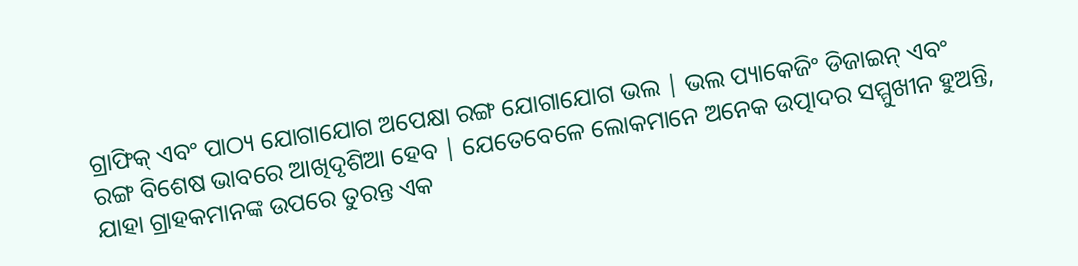ଗ୍ରାଫିକ୍ ଏବଂ ପାଠ୍ୟ ଯୋଗାଯୋଗ ଅପେକ୍ଷା ରଙ୍ଗ ଯୋଗାଯୋଗ ଭଲ | ଭଲ ପ୍ୟାକେଜିଂ ଡିଜାଇନ୍ ଏବଂ ରଙ୍ଗ ବିଶେଷ ଭାବରେ ଆଖିଦୃଶିଆ ହେବ | ଯେତେବେଳେ ଲୋକମାନେ ଅନେକ ଉତ୍ପାଦର ସମ୍ମୁଖୀନ ହୁଅନ୍ତି, ଯାହା ଗ୍ରାହକମାନଙ୍କ ଉପରେ ତୁରନ୍ତ ଏକ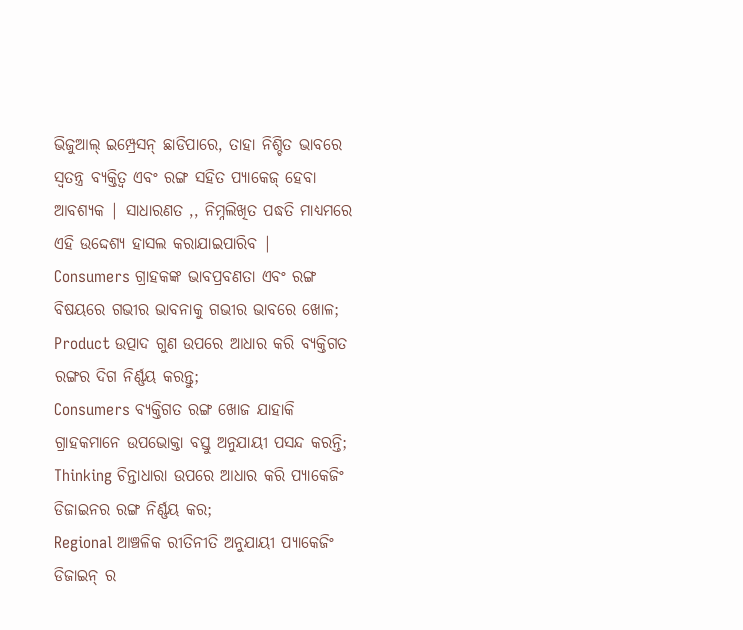ଭିଜୁଆଲ୍ ଇମ୍ପ୍ରେସନ୍ ଛାଡିପାରେ, ତାହା ନିଶ୍ଚିତ ଭାବରେ ସ୍ୱତନ୍ତ୍ର ବ୍ୟକ୍ତିତ୍ୱ ଏବଂ ରଙ୍ଗ ସହିତ ପ୍ୟାକେଜ୍ ହେବା ଆବଶ୍ୟକ | ସାଧାରଣତ ,, ନିମ୍ନଲିଖିତ ପଦ୍ଧତି ମାଧ୍ୟମରେ ଏହି ଉଦ୍ଦେଶ୍ୟ ହାସଲ କରାଯାଇପାରିବ |
Consumers ଗ୍ରାହକଙ୍କ ଭାବପ୍ରବଣତା ଏବଂ ରଙ୍ଗ ବିଷୟରେ ଗଭୀର ଭାବନାକୁ ଗଭୀର ଭାବରେ ଖୋଳ;
Product ଉତ୍ପାଦ ଗୁଣ ଉପରେ ଆଧାର କରି ବ୍ୟକ୍ତିଗତ ରଙ୍ଗର ଦିଗ ନିର୍ଣ୍ଣୟ କରନ୍ତୁ;
Consumers ବ୍ୟକ୍ତିଗତ ରଙ୍ଗ ଖୋଜ ଯାହାକି ଗ୍ରାହକମାନେ ଉପଭୋକ୍ତା ବସ୍ତୁ ଅନୁଯାୟୀ ପସନ୍ଦ କରନ୍ତି;
Thinking ଚିନ୍ତାଧାରା ଉପରେ ଆଧାର କରି ପ୍ୟାକେଜିଂ ଡିଜାଇନର ରଙ୍ଗ ନିର୍ଣ୍ଣୟ କର;
Regional ଆଞ୍ଚଳିକ ରୀତିନୀତି ଅନୁଯାୟୀ ପ୍ୟାକେଜିଂ ଡିଜାଇନ୍ ର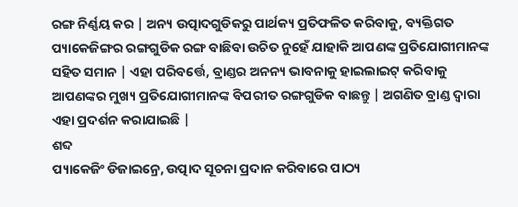ରଙ୍ଗ ନିର୍ଣ୍ଣୟ କର | ଅନ୍ୟ ଉତ୍ପାଦଗୁଡିକରୁ ପାର୍ଥକ୍ୟ ପ୍ରତିଫଳିତ କରିବାକୁ, ବ୍ୟକ୍ତିଗତ ପ୍ୟାକେଜିଙ୍ଗର ରଙ୍ଗଗୁଡିକ ରଙ୍ଗ ବାଛିବା ଉଚିତ ନୁହେଁ ଯାହାକି ଆପଣଙ୍କ ପ୍ରତିଯୋଗୀମାନଙ୍କ ସହିତ ସମାନ | ଏହା ପରିବର୍ତ୍ତେ, ବ୍ରାଣ୍ଡର ଅନନ୍ୟ ଭାବନାକୁ ହାଇଲାଇଟ୍ କରିବାକୁ ଆପଣଙ୍କର ମୁଖ୍ୟ ପ୍ରତିଯୋଗୀମାନଙ୍କ ବିପରୀତ ରଙ୍ଗଗୁଡିକ ବାଛନ୍ତୁ | ଅଗଣିତ ବ୍ରାଣ୍ଡ ଦ୍ୱାରା ଏହା ପ୍ରଦର୍ଶନ କରାଯାଇଛି |
ଶବ୍ଦ
ପ୍ୟାକେଜିଂ ଡିଜାଇନ୍ରେ, ଉତ୍ପାଦ ସୂଚନା ପ୍ରଦାନ କରିବାରେ ପାଠ୍ୟ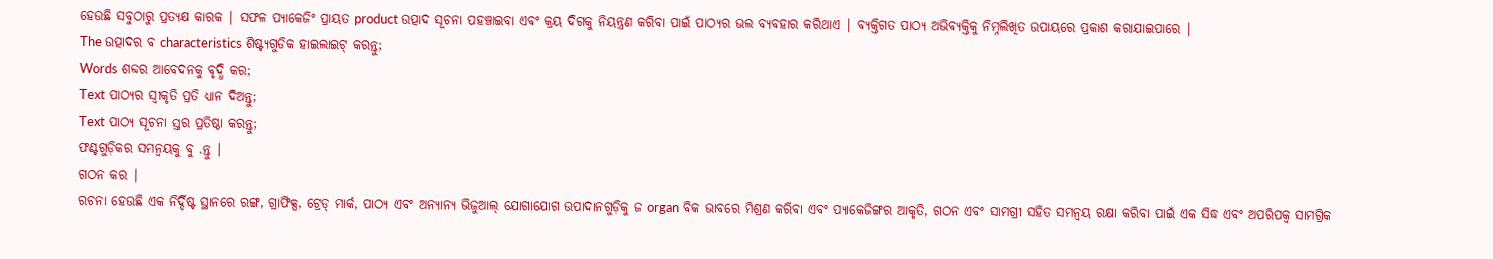ହେଉଛି ସବୁଠାରୁ ପ୍ରତ୍ୟକ୍ଷ କାରକ | ସଫଳ ପ୍ୟାକେଜିଂ ପ୍ରାୟତ product ଉତ୍ପାଦ ସୂଚନା ପହଞ୍ଚାଇବା ଏବଂ କ୍ରୟ ଦିଗକୁ ନିୟନ୍ତ୍ରଣ କରିବା ପାଇଁ ପାଠ୍ୟର ଭଲ ବ୍ୟବହାର କରିଥାଏ | ବ୍ୟକ୍ତିଗତ ପାଠ୍ୟ ଅଭିବ୍ୟକ୍ତିକୁ ନିମ୍ନଲିଖିତ ଉପାୟରେ ପ୍ରକାଶ କରାଯାଇପାରେ |
The ଉତ୍ପାଦର ବ characteristics ଶିଷ୍ଟ୍ୟଗୁଡିକ ହାଇଲାଇଟ୍ କରନ୍ତୁ;
Words ଶବ୍ଦର ଆବେଦନକୁ ବୃଦ୍ଧି କର;
Text ପାଠ୍ୟର ସ୍ୱୀକୃତି ପ୍ରତି ଧ୍ୟାନ ଦିଅନ୍ତୁ;
Text ପାଠ୍ୟ ସୂଚନା ସ୍ତର ପ୍ରତିଷ୍ଠା କରନ୍ତୁ;
ଫଣ୍ଟଗୁଡ଼ିକର ସମନ୍ୱୟକୁ ବୁ .ନ୍ତୁ |
ଗଠନ କର |
ରଚନା ହେଉଛି ଏକ ନିର୍ଦ୍ଦିଷ୍ଟ ସ୍ଥାନରେ ରଙ୍ଗ, ଗ୍ରାଫିକ୍ସ, ଟ୍ରେଡ୍ ମାର୍କ, ପାଠ୍ୟ ଏବଂ ଅନ୍ୟାନ୍ୟ ଭିଜୁଆଲ୍ ଯୋଗାଯୋଗ ଉପାଦାନଗୁଡ଼ିକୁ ଜ organ ବିକ ଭାବରେ ମିଶ୍ରଣ କରିବା ଏବଂ ପ୍ୟାକେଜିଙ୍ଗର ଆକୃତି, ଗଠନ ଏବଂ ସାମଗ୍ରୀ ସହିତ ସମନ୍ୱୟ ରକ୍ଷା କରିବା ପାଇଁ ଏକ ସିଦ୍ଧ ଏବଂ ଅପରିପକ୍ୱ ସାମଗ୍ରିକ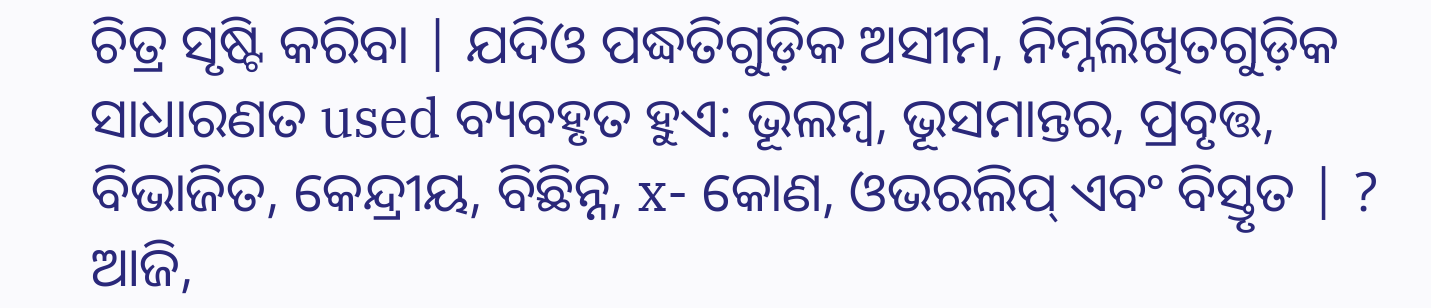ଚିତ୍ର ସୃଷ୍ଟି କରିବା | ଯଦିଓ ପଦ୍ଧତିଗୁଡ଼ିକ ଅସୀମ, ନିମ୍ନଲିଖିତଗୁଡ଼ିକ ସାଧାରଣତ used ବ୍ୟବହୃତ ହୁଏ: ଭୂଲମ୍ବ, ଭୂସମାନ୍ତର, ପ୍ରବୃତ୍ତ, ବିଭାଜିତ, କେନ୍ଦ୍ରୀୟ, ବିଛିନ୍ନ, x- କୋଣ, ଓଭରଲିପ୍ ଏବଂ ବିସ୍ତୃତ | ?
ଆଜି,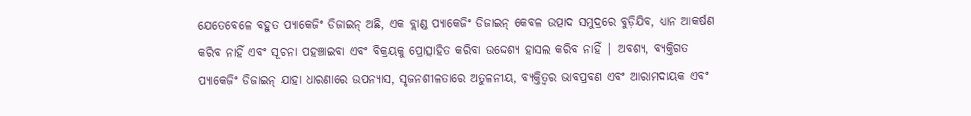ଯେତେବେଳେ ବହୁତ ପ୍ୟାକେଜିଂ ଡିଜାଇନ୍ ଅଛି, ଏକ ବ୍ଲାଣ୍ଡ ପ୍ୟାକେଜିଂ ଡିଜାଇନ୍ କେବଳ ଉତ୍ପାଦ ସମୁଦ୍ରରେ ବୁଡ଼ିଯିବ, ଧ୍ୟାନ ଆକର୍ଷଣ କରିବ ନାହିଁ ଏବଂ ସୂଚନା ପହଞ୍ଚାଇବା ଏବଂ ବିକ୍ରୟକୁ ପ୍ରୋତ୍ସାହିତ କରିବା ଉଦ୍ଦେଶ୍ୟ ହାସଲ କରିବ ନାହିଁ | ଅବଶ୍ୟ, ବ୍ୟକ୍ତିଗତ ପ୍ୟାକେଜିଂ ଡିଜାଇନ୍ ଯାହା ଧାରଣାରେ ଉପନ୍ୟାସ, ସୃଜନଶୀଳତାରେ ଅତୁଳନୀୟ, ବ୍ୟକ୍ତିତ୍ୱର ଭାବପ୍ରବଣ ଏବଂ ଆରାମଦାୟକ ଏବଂ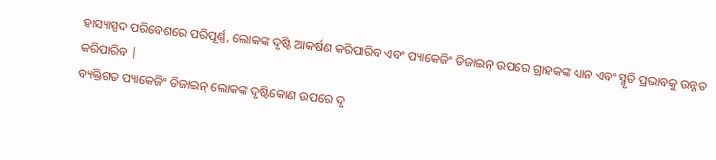ହାସ୍ୟାସ୍ପଦ ପରିବେଶରେ ପରିପୂର୍ଣ୍ଣ, ଲୋକଙ୍କ ଦୃଷ୍ଟି ଆକର୍ଷଣ କରିପାରିବ ଏବଂ ପ୍ୟାକେଜିଂ ଡିଜାଇନ୍ ଉପରେ ଗ୍ରାହକଙ୍କ ଧ୍ୟାନ ଏବଂ ସ୍ମୃତି ପ୍ରଭାବକୁ ଉନ୍ନତ କରିପାରିବ |
ବ୍ୟକ୍ତିଗତ ପ୍ୟାକେଜିଂ ଡିଜାଇନ୍ ଲୋକଙ୍କ ଦୃଷ୍ଟିକୋଣ ଉପରେ ଦୃ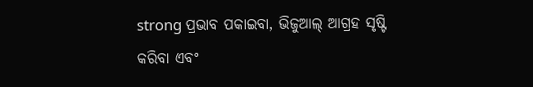strong ପ୍ରଭାବ ପକାଇବା, ଭିଜୁଆଲ୍ ଆଗ୍ରହ ସୃଷ୍ଟି କରିବା ଏବଂ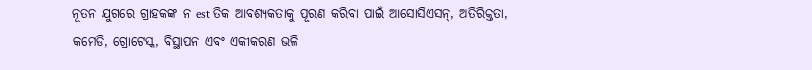ନୂତନ ଯୁଗରେ ଗ୍ରାହକଙ୍କ ନ est ତିକ ଆବଶ୍ୟକତାକୁ ପୂରଣ କରିବା ପାଇଁ ଆସୋସିଏସନ୍, ଅତିରିକ୍ତତା, କମେଡି, ଗ୍ରୋଟେସ୍କ, ବିସ୍ଥାପନ ଏବଂ ଏକୀକରଣ ଭଳି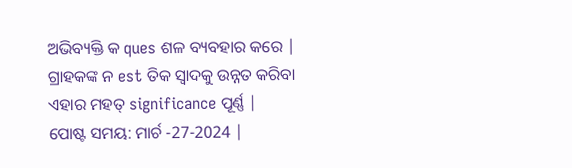ଅଭିବ୍ୟକ୍ତି କ ques ଶଳ ବ୍ୟବହାର କରେ | ଗ୍ରାହକଙ୍କ ନ est ତିକ ସ୍ୱାଦକୁ ଉନ୍ନତ କରିବା ଏହାର ମହତ୍ significance ପୂର୍ଣ୍ଣ |
ପୋଷ୍ଟ ସମୟ: ମାର୍ଚ -27-2024 |